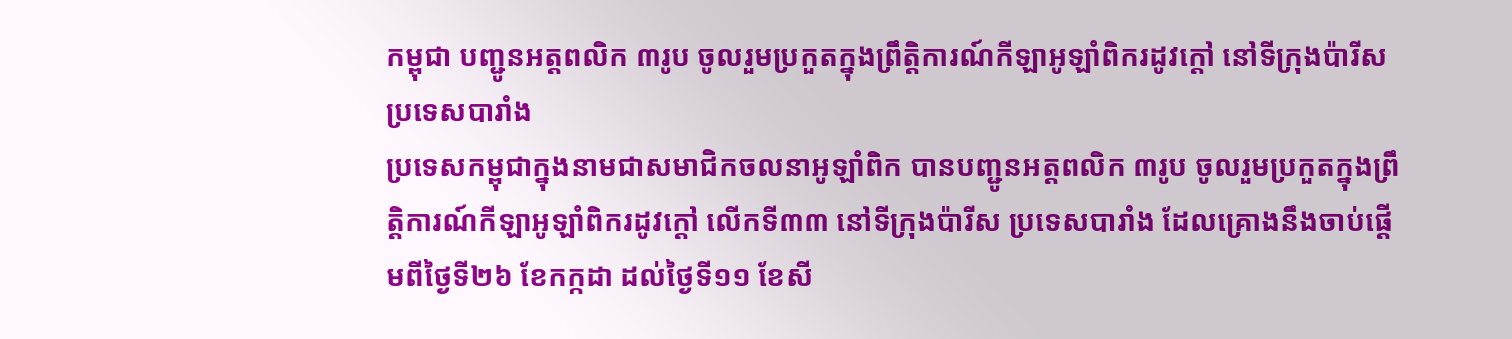កម្ពុជា បញ្ជូនឣត្តពលិក ៣រូប ចូលរួមប្រកួតក្នុងព្រឹត្តិការណ៍កីឡាឣូឡាំពិករដូវក្តៅ នៅទីក្រុងប៉ារីស ប្រទេសបារាំង
ប្រទេសកម្ពុជាក្នុងនាមជាសមាជិកចលនាអូឡាំពិក បានបញ្ជូនឣត្តពលិក ៣រូប ចូលរួមប្រកួតក្នុងព្រឹត្តិការណ៍កីឡាឣូឡាំពិករដូវក្តៅ លើកទី៣៣ នៅទីក្រុងប៉ារីស ប្រទេសបារាំង ដែលគ្រោងនឹងចាប់ផ្ដើមពីថ្ងៃទី២៦ ខែកក្កដា ដល់ថ្ងៃទី១១ ខែសី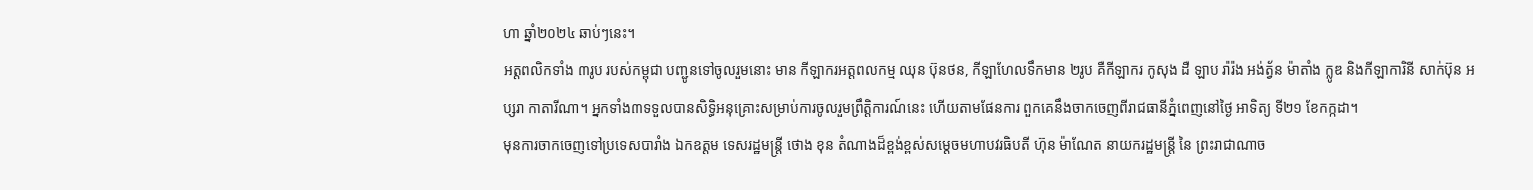ហា ឆ្នាំ២០២៤ ឆាប់ៗនេះ។
ឣត្តពលិកទាំង ៣រូប របស់កម្ពុជា បញ្ជូនទៅចូលរួមនោះ មាន កីឡាករឣត្តពលកម្ម ឈុន ប៊ុនថន, កីឡាហែលទឹកមាន ២រូប គឺកីឡាករ កូសុង ដឺ ឡាប រ៉ារ៉ង ឣង់ត្វ័ន ម៉ាតាំង ក្លូឌ និងកីឡាការិនី សាក់ប៊ុន ឣប្សរា កាតារីណា។ អ្នកទាំង៣ទទួលបានសិទ្ធិអនុគ្រោះសម្រាប់ការចូលរួមព្រឹត្តិការណ៍នេះ ហើយតាមផែនការ ពួកគេនឹងចាកចេញពីរាជធានីភ្នំពេញនៅថ្ងៃ អាទិត្យ ទី២១ ខែកក្កដា។
មុនការចាកចេញទៅប្រទេសបារាំង ឯកឧត្ដម ទេសរដ្ឋមន្ត្រី ថោង ខុន តំណាងដ៏ខ្ពង់ខ្ពស់សម្ដេចមហាបវរធិបតី ហ៊ុន ម៉ាណែត នាយករដ្ឋមន្ត្រី នៃ ព្រះរាជាណាច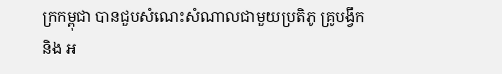ក្រកម្ពុជា បានជួបសំណេះសំណាលជាមួយប្រតិភូ គ្រូបង្វឹក និង អ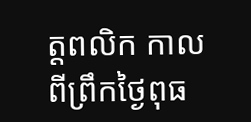ត្តពលិក កាលពីព្រឹកថ្ងៃពុធ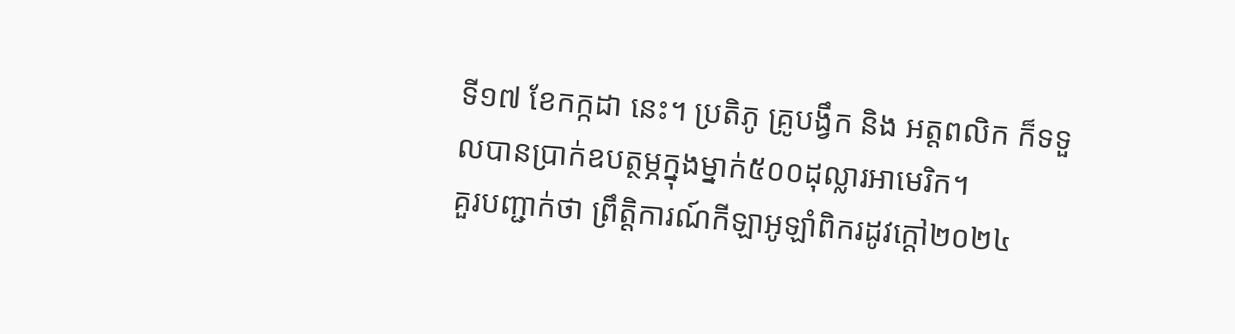ទី១៧ ខែកក្កដា នេះ។ ប្រតិភូ គ្រូបង្វឹក និង អត្តពលិក ក៏ទទួលបានប្រាក់ឧបត្ថម្ភក្នុងម្នាក់៥០០ដុល្លារអាមេរិក។
គួរបញ្ជាក់ថា ព្រឹត្តិការណ៍កីឡាអូឡាំពិករដូវក្ដៅ២០២៤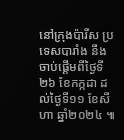នៅក្រុងប៉ារីស ប្រទេសបារាំង នឹងចាប់ផ្ដើមពីថ្ងៃទី២៦ ខែកក្កដា ដល់ថ្ងៃទី១១ ខែសីហា ឆ្នាំ២០២៤ ៕